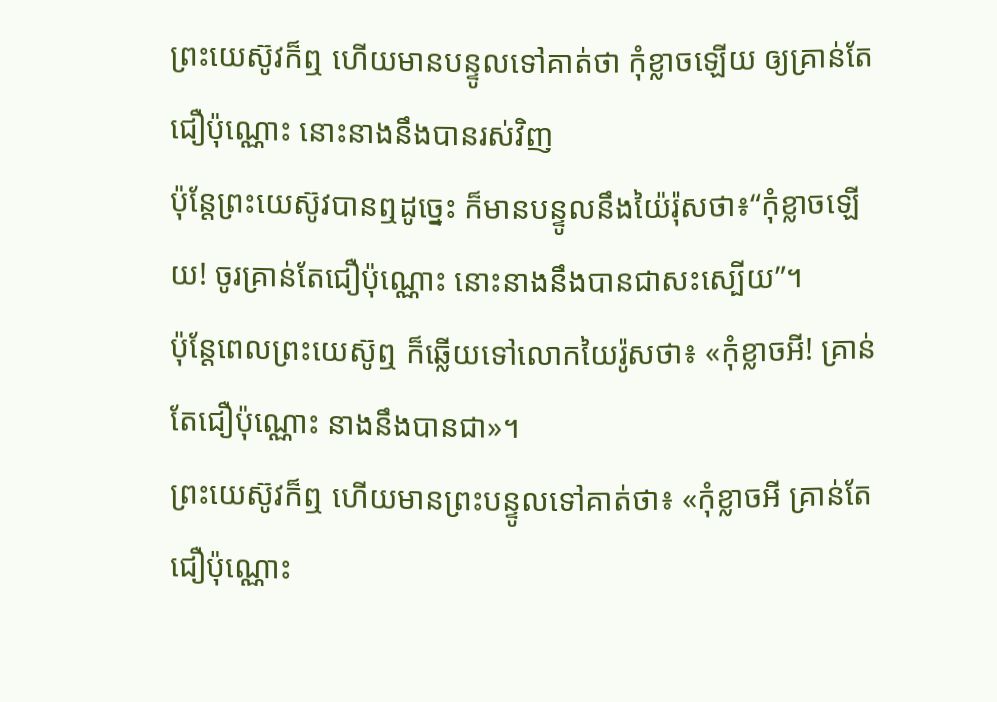ព្រះយេស៊ូវក៏ឮ ហើយមានបន្ទូលទៅគាត់ថា កុំខ្លាចឡើយ ឲ្យគ្រាន់តែជឿប៉ុណ្ណោះ នោះនាងនឹងបានរស់វិញ
ប៉ុន្តែព្រះយេស៊ូវបានឮដូច្នេះ ក៏មានបន្ទូលនឹងយ៉ៃរ៉ុសថា៖“កុំខ្លាចឡើយ! ចូរគ្រាន់តែជឿប៉ុណ្ណោះ នោះនាងនឹងបានជាសះស្បើយ”។
ប៉ុន្ដែពេលព្រះយេស៊ូឮ ក៏ឆ្លើយទៅលោកយៃរ៉ូសថា៖ «កុំខ្លាចអី! គ្រាន់តែជឿប៉ុណ្ណោះ នាងនឹងបានជា»។
ព្រះយេស៊ូវក៏ឮ ហើយមានព្រះបន្ទូលទៅគាត់ថា៖ «កុំខ្លាចអី គ្រាន់តែជឿប៉ុណ្ណោះ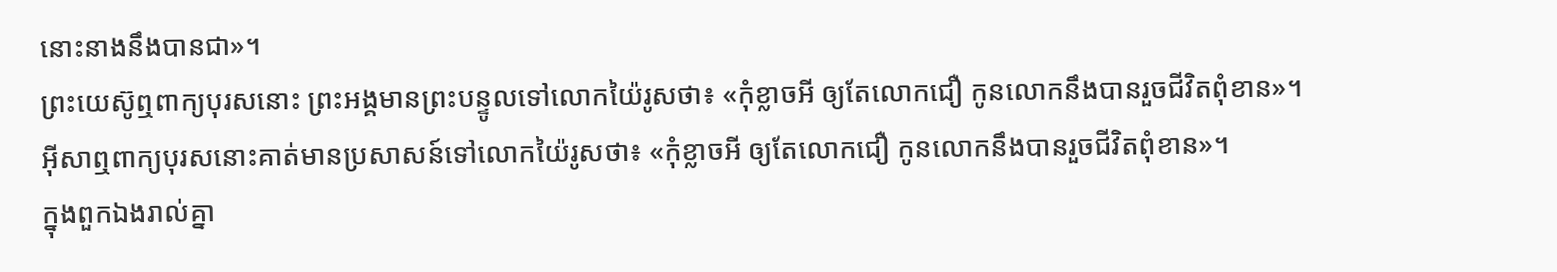នោះនាងនឹងបានជា»។
ព្រះយេស៊ូឮពាក្យបុរសនោះ ព្រះអង្គមានព្រះបន្ទូលទៅលោកយ៉ៃរូសថា៖ «កុំខ្លាចអី ឲ្យតែលោកជឿ កូនលោកនឹងបានរួចជីវិតពុំខាន»។
អ៊ីសាឮពាក្យបុរសនោះគាត់មានប្រសាសន៍ទៅលោកយ៉ៃរូសថា៖ «កុំខ្លាចអី ឲ្យតែលោកជឿ កូនលោកនឹងបានរួចជីវិតពុំខាន»។
ក្នុងពួកឯងរាល់គ្នា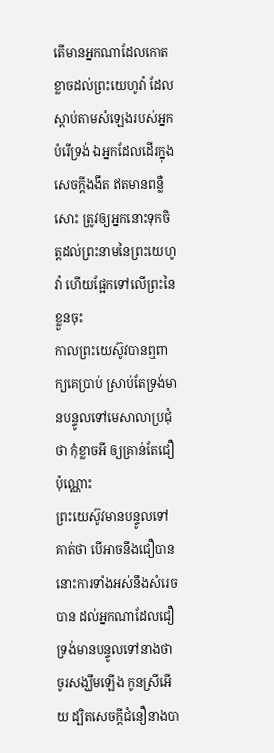តើមានអ្នកណាដែលកោតខ្លាចដល់ព្រះយេហូវ៉ា ដែលស្តាប់តាមសំឡេងរបស់អ្នកបំរើទ្រង់ ឯអ្នកដែលដើរក្នុងសេចក្ដីងងឹត ឥតមានពន្លឺសោះ ត្រូវឲ្យអ្នកនោះទុកចិត្តដល់ព្រះនាមនៃព្រះយេហូវ៉ា ហើយផ្អែកទៅលើព្រះនៃខ្លួនចុះ
កាលព្រះយេស៊ូវបានឮពាក្យគេប្រាប់ ស្រាប់តែទ្រង់មានបន្ទូលទៅមេសាលាប្រជុំថា កុំខ្លាចអី ឲ្យគ្រាន់តែជឿប៉ុណ្ណោះ
ព្រះយេស៊ូវមានបន្ទូលទៅគាត់ថា បើអាចនឹងជឿបាន នោះការទាំងអស់នឹងសំរេចបាន ដល់អ្នកណាដែលជឿ
ទ្រង់មានបន្ទូលទៅនាងថា ចូរសង្ឃឹមឡើង កូនស្រីអើយ ដ្បិតសេចក្ដីជំនឿនាងបា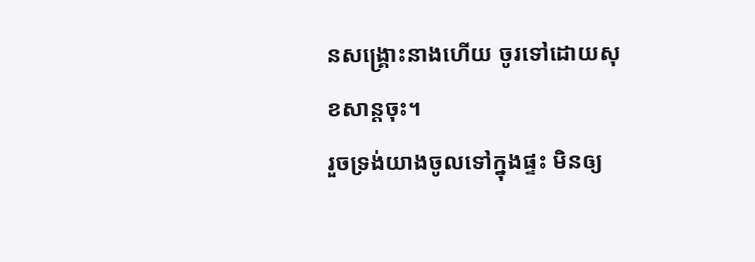នសង្គ្រោះនាងហើយ ចូរទៅដោយសុខសាន្តចុះ។
រួចទ្រង់យាងចូលទៅក្នុងផ្ទះ មិនឲ្យ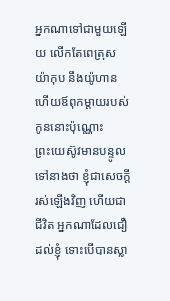អ្នកណាទៅជាមួយឡើយ លើកតែពេត្រុស យ៉ាកុប នឹងយ៉ូហាន ហើយឪពុកម្តាយរបស់កូននោះប៉ុណ្ណោះ
ព្រះយេស៊ូវមានបន្ទូលទៅនាងថា ខ្ញុំជាសេចក្ដីរស់ឡើងវិញ ហើយជាជីវិត អ្នកណាដែលជឿដល់ខ្ញុំ ទោះបើបានស្លា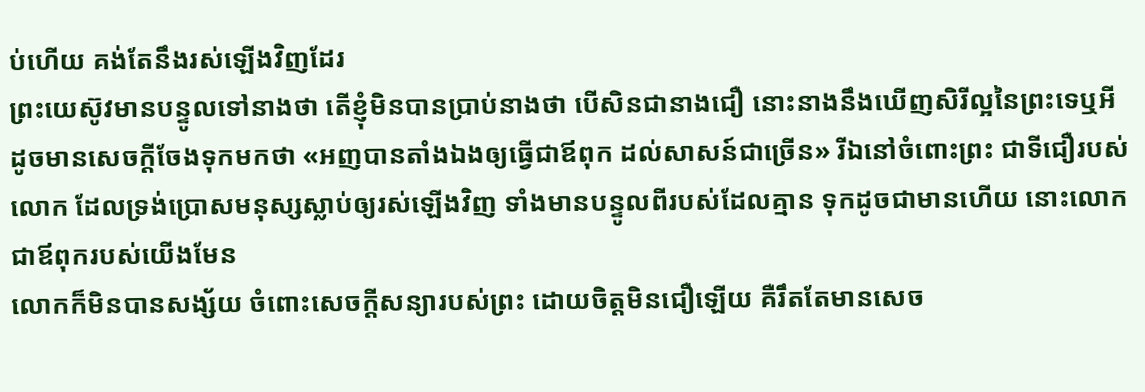ប់ហើយ គង់តែនឹងរស់ឡើងវិញដែរ
ព្រះយេស៊ូវមានបន្ទូលទៅនាងថា តើខ្ញុំមិនបានប្រាប់នាងថា បើសិនជានាងជឿ នោះនាងនឹងឃើញសិរីល្អនៃព្រះទេឬអី
ដូចមានសេចក្ដីចែងទុកមកថា «អញបានតាំងឯងឲ្យធ្វើជាឪពុក ដល់សាសន៍ជាច្រើន» រីឯនៅចំពោះព្រះ ជាទីជឿរបស់លោក ដែលទ្រង់ប្រោសមនុស្សស្លាប់ឲ្យរស់ឡើងវិញ ទាំងមានបន្ទូលពីរបស់ដែលគ្មាន ទុកដូចជាមានហើយ នោះលោកជាឪពុករបស់យើងមែន
លោកក៏មិនបានសង្ស័យ ចំពោះសេចក្ដីសន្យារបស់ព្រះ ដោយចិត្តមិនជឿឡើយ គឺរឹតតែមានសេច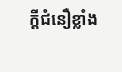ក្ដីជំនឿខ្លាំង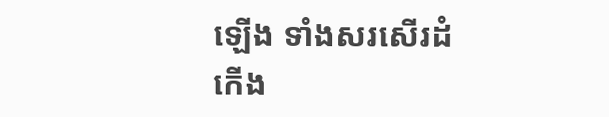ឡើង ទាំងសរសើរដំកើង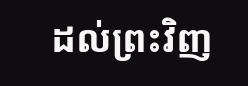ដល់ព្រះវិញ